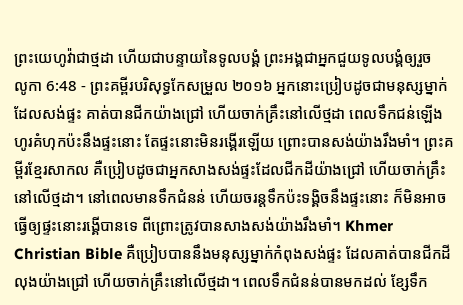ព្រះយេហូវ៉ាជាថ្មដា ហើយជាបន្ទាយនៃទូលបង្គំ ព្រះអង្គជាអ្នកជួយទូលបង្គំឲ្យរួច
លូកា 6:48 - ព្រះគម្ពីរបរិសុទ្ធកែសម្រួល ២០១៦ អ្នកនោះប្រៀបដូចជាមនុស្សម្នាក់ដែលសង់ផ្ទះ គាត់បានជីកយ៉ាងជ្រៅ ហើយចាក់គ្រឹះនៅលើថ្មដា ពេលទឹកជន់ឡើង ហូរគំហុកប៉ះនឹងផ្ទះនោះ តែផ្ទះនោះមិនរង្គើរឡើយ ព្រោះបានសង់យ៉ាងរឹងមាំ។ ព្រះគម្ពីរខ្មែរសាកល គឺប្រៀបដូចជាអ្នកសាងសង់ផ្ទះដែលជីកដីយ៉ាងជ្រៅ ហើយចាក់គ្រឹះនៅលើថ្មដា។ នៅពេលមានទឹកជំនន់ ហើយចរន្តទឹកប៉ះទង្គិចនឹងផ្ទះនោះ ក៏មិនអាចធ្វើឲ្យផ្ទះនោះរង្គើបានទេ ពីព្រោះត្រូវបានសាងសង់យ៉ាងរឹងមាំ។ Khmer Christian Bible គឺប្រៀបបាននឹងមនុស្សម្នាក់កំពុងសង់ផ្ទះ ដែលគាត់បានជីកដីលុងយ៉ាងជ្រៅ ហើយចាក់គ្រឹះនៅលើថ្មដា។ ពេលទឹកជំនន់បានមកដល់ ខ្សែទឹក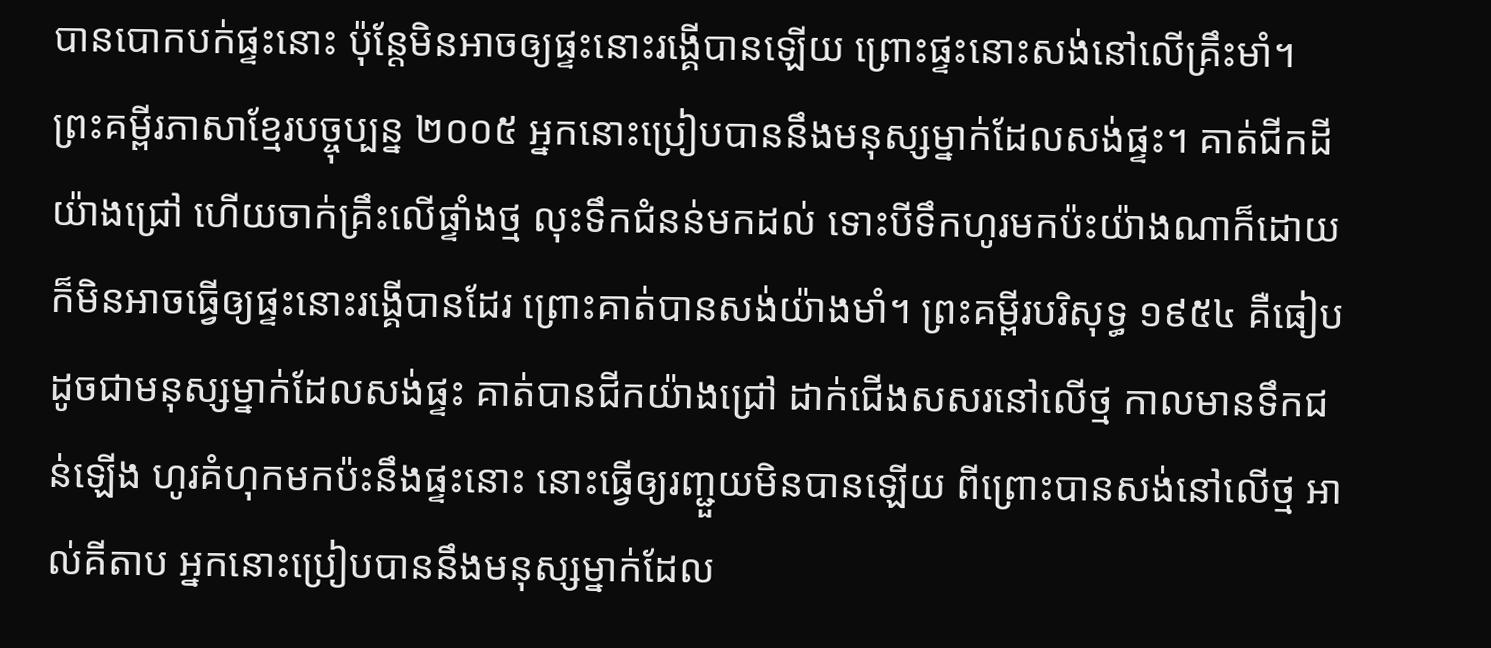បានបោកបក់ផ្ទះនោះ ប៉ុន្ដែមិនអាចឲ្យផ្ទះនោះរង្គើបានឡើយ ព្រោះផ្ទះនោះសង់នៅលើគ្រឹះមាំ។ ព្រះគម្ពីរភាសាខ្មែរបច្ចុប្បន្ន ២០០៥ អ្នកនោះប្រៀបបាននឹងមនុស្សម្នាក់ដែលសង់ផ្ទះ។ គាត់ជីកដីយ៉ាងជ្រៅ ហើយចាក់គ្រឹះលើផ្ទាំងថ្ម លុះទឹកជំនន់មកដល់ ទោះបីទឹកហូរមកប៉ះយ៉ាងណាក៏ដោយ ក៏មិនអាចធ្វើឲ្យផ្ទះនោះរង្គើបានដែរ ព្រោះគាត់បានសង់យ៉ាងមាំ។ ព្រះគម្ពីរបរិសុទ្ធ ១៩៥៤ គឺធៀបដូចជាមនុស្សម្នាក់ដែលសង់ផ្ទះ គាត់បានជីកយ៉ាងជ្រៅ ដាក់ជើងសសរនៅលើថ្ម កាលមានទឹកជន់ឡើង ហូរគំហុកមកប៉ះនឹងផ្ទះនោះ នោះធ្វើឲ្យរញ្ជួយមិនបានឡើយ ពីព្រោះបានសង់នៅលើថ្ម អាល់គីតាប អ្នកនោះប្រៀបបាននឹងមនុស្សម្នាក់ដែល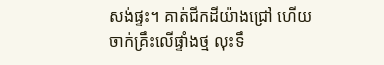សង់ផ្ទះ។ គាត់ជីកដីយ៉ាងជ្រៅ ហើយចាក់គ្រឹះលើផ្ទាំងថ្ម លុះទឹ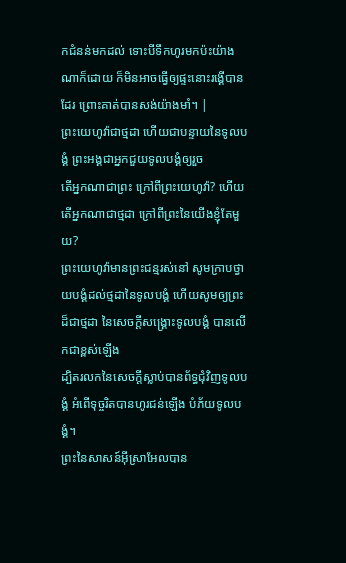កជំនន់មកដល់ ទោះបីទឹកហូរមកប៉ះយ៉ាងណាក៏ដោយ ក៏មិនអាចធ្វើឲ្យផ្ទះនោះរង្គើបានដែរ ព្រោះគាត់បានសង់យ៉ាងមាំ។ |
ព្រះយេហូវ៉ាជាថ្មដា ហើយជាបន្ទាយនៃទូលបង្គំ ព្រះអង្គជាអ្នកជួយទូលបង្គំឲ្យរួច
តើអ្នកណាជាព្រះ ក្រៅពីព្រះយេហូវ៉ា? ហើយតើអ្នកណាជាថ្មដា ក្រៅពីព្រះនៃយើងខ្ញុំតែមួយ?
ព្រះយេហូវ៉ាមានព្រះជន្មរស់នៅ សូមក្រាបថ្វាយបង្គំដល់ថ្មដានៃទូលបង្គំ ហើយសូមឲ្យព្រះដ៏ជាថ្មដា នៃសេចក្ដីសង្គ្រោះទូលបង្គំ បានលើកជាខ្ពស់ឡើង
ដ្បិតរលកនៃសេចក្ដីស្លាប់បានព័ទ្ធជុំវិញទូលបង្គំ អំពើទុច្ចរិតបានហូរជន់ឡើង បំភ័យទូលបង្គំ។
ព្រះនៃសាសន៍អ៊ីស្រាអែលបាន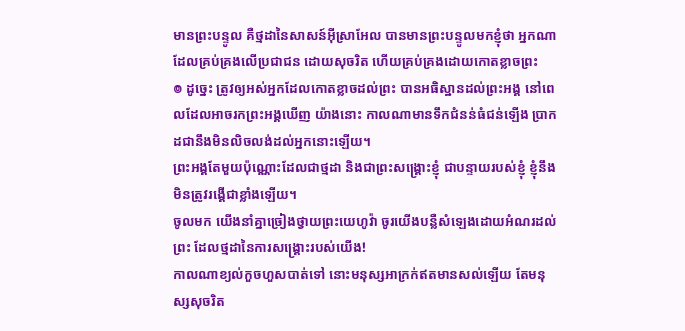មានព្រះបន្ទូល គឺថ្មដានៃសាសន៍អ៊ីស្រាអែល បានមានព្រះបន្ទូលមកខ្ញុំថា អ្នកណាដែលគ្រប់គ្រងលើប្រជាជន ដោយសុចរិត ហើយគ្រប់គ្រងដោយកោតខ្លាចព្រះ
៙ ដូច្នេះ ត្រូវឲ្យអស់អ្នកដែលកោតខ្លាចដល់ព្រះ បានអធិស្ឋានដល់ព្រះអង្គ នៅពេលដែលអាចរកព្រះអង្គឃើញ យ៉ាងនោះ កាលណាមានទឹកជំនន់ធំជន់ឡើង ប្រាកដជានឹងមិនលិចលង់ដល់អ្នកនោះឡើយ។
ព្រះអង្គតែមួយប៉ុណ្ណោះដែលជាថ្មដា និងជាព្រះសង្គ្រោះខ្ញុំ ជាបន្ទាយរបស់ខ្ញុំ ខ្ញុំនឹងមិនត្រូវរង្គើជាខ្លាំងឡើយ។
ចូលមក យើងនាំគ្នាច្រៀងថ្វាយព្រះយេហូវ៉ា ចូរយើងបន្លឺសំឡេងដោយអំណរដល់ព្រះ ដែលថ្មដានៃការសង្គ្រោះរបស់យើង!
កាលណាខ្យល់កួចហួសបាត់ទៅ នោះមនុស្សអាក្រក់ឥតមានសល់ឡើយ តែមនុស្សសុចរិត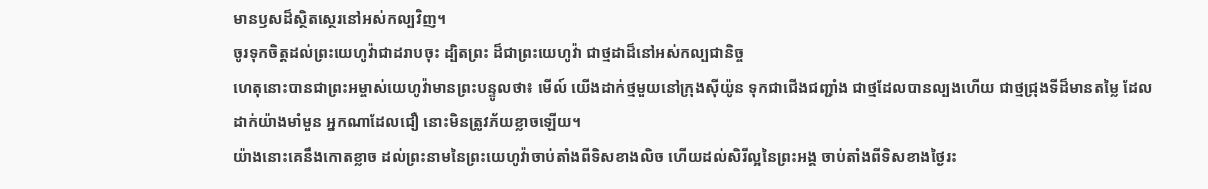មានឫសដ៏ស្ថិតស្ថេរនៅអស់កល្បវិញ។
ចូរទុកចិត្តដល់ព្រះយេហូវ៉ាជាដរាបចុះ ដ្បិតព្រះ ដ៏ជាព្រះយេហូវ៉ា ជាថ្មដាដ៏នៅអស់កល្បជានិច្ច
ហេតុនោះបានជាព្រះអម្ចាស់យេហូវ៉ាមានព្រះបន្ទូលថា៖ មើល៍ យើងដាក់ថ្មមួយនៅក្រុងស៊ីយ៉ូន ទុកជាជើងជញ្ជាំង ជាថ្មដែលបានល្បងហើយ ជាថ្មជ្រុងទីដ៏មានតម្លៃ ដែលដាក់យ៉ាងមាំមួន អ្នកណាដែលជឿ នោះមិនត្រូវភ័យខ្លាចឡើយ។
យ៉ាងនោះគេនឹងកោតខ្លាច ដល់ព្រះនាមនៃព្រះយេហូវ៉ាចាប់តាំងពីទិសខាងលិច ហើយដល់សិរីល្អនៃព្រះអង្គ ចាប់តាំងពីទិសខាងថ្ងៃរះ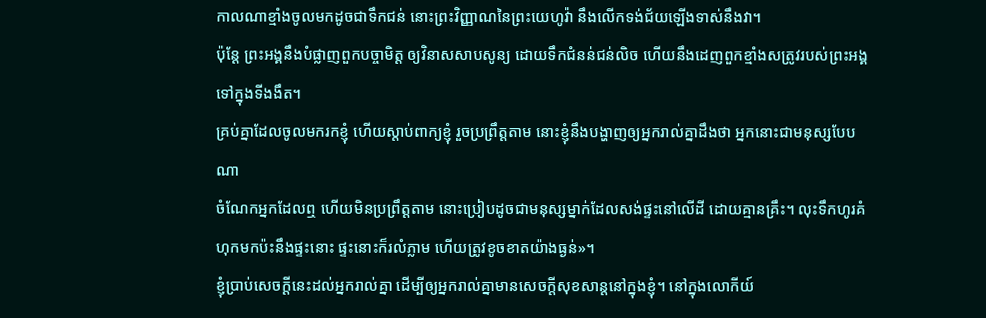កាលណាខ្មាំងចូលមកដូចជាទឹកជន់ នោះព្រះវិញ្ញាណនៃព្រះយេហូវ៉ា នឹងលើកទង់ជ័យឡើងទាស់នឹងវា។
ប៉ុន្តែ ព្រះអង្គនឹងបំផ្លាញពួកបច្ចាមិត្ត ឲ្យវិនាសសាបសូន្យ ដោយទឹកជំនន់ជន់លិច ហើយនឹងដេញពួកខ្មាំងសត្រូវរបស់ព្រះអង្គ ទៅក្នុងទីងងឹត។
គ្រប់គ្នាដែលចូលមករកខ្ញុំ ហើយស្តាប់ពាក្យខ្ញុំ រួចប្រព្រឹត្តតាម នោះខ្ញុំនឹងបង្ហាញឲ្យអ្នករាល់គ្នាដឹងថា អ្នកនោះជាមនុស្សបែបណា
ចំណែកអ្នកដែលឮ ហើយមិនប្រព្រឹត្តតាម នោះប្រៀបដូចជាមនុស្សម្នាក់ដែលសង់ផ្ទះនៅលើដី ដោយគ្មានគ្រឹះ។ លុះទឹកហូរគំហុកមកប៉ះនឹងផ្ទះនោះ ផ្ទះនោះក៏រលំភ្លាម ហើយត្រូវខូចខាតយ៉ាងធ្ងន់»។
ខ្ញុំប្រាប់សេចក្ដីនេះដល់អ្នករាល់គ្នា ដើម្បីឲ្យអ្នករាល់គ្នាមានសេចក្តីសុខសាន្តនៅក្នុងខ្ញុំ។ នៅក្នុងលោកីយ៍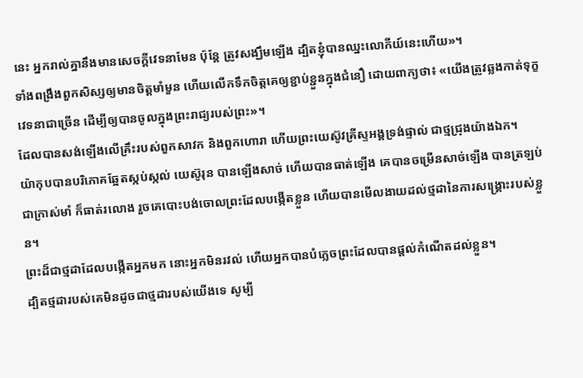នេះ អ្នករាល់គ្នានឹងមានសេចក្តីវេទនាមែន ប៉ុន្តែ ត្រូវសង្ឃឹមឡើង ដ្បិតខ្ញុំបានឈ្នះលោកីយ៍នេះហើយ»។
ទាំងពង្រឹងពួកសិស្សឲ្យមានចិត្តមាំមួន ហើយលើកទឹកចិត្តគេឲ្យខ្ជាប់ខ្ជួនក្នុងជំនឿ ដោយពាក្យថា៖ «យើងត្រូវឆ្លងកាត់ទុក្ខវេទនាជាច្រើន ដើម្បីឲ្យបានចូលក្នុងព្រះរាជ្យរបស់ព្រះ»។
ដែលបានសង់ឡើងលើគ្រឹះរបស់ពួកសាវក និងពួកហោរា ហើយព្រះយេស៊ូវគ្រីស្ទអង្គទ្រង់ផ្ទាល់ ជាថ្មជ្រុងយ៉ាងឯក។
យ៉ាកុបបានបរិភោគឆ្អែតស្កប់ស្កល់ យេស៊ូរុន បានឡើងសាច់ ហើយបានធាត់ឡើង គេបានចម្រើនសាច់ឡើង បានត្រឡប់ជាក្រាស់មាំ ក៏ធាត់រលោង រួចគេបោះបង់ចោលព្រះដែលបង្កើតខ្លួន ហើយបានមើលងាយដល់ថ្មដានៃការសង្គ្រោះរបស់ខ្លួន។
ព្រះដ៏ជាថ្មដាដែលបង្កើតអ្នកមក នោះអ្នកមិនរវល់ ហើយអ្នកបានបំភ្លេចព្រះដែលបានផ្តល់កំណើតដល់ខ្លួន។
ដ្បិតថ្មដារបស់គេមិនដូចជាថ្មដារបស់យើងទេ សូម្បី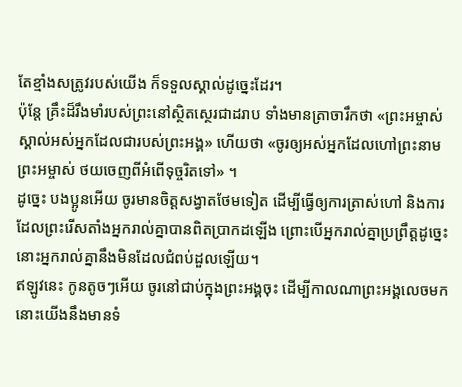តែខ្មាំងសត្រូវរបស់យើង ក៏ទទួលស្គាល់ដូច្នេះដែរ។
ប៉ុន្តែ គ្រឹះដ៏រឹងមាំរបស់ព្រះនៅស្ថិតស្ថេរជាដរាប ទាំងមានត្រាចារឹកថា «ព្រះអម្ចាស់ស្គាល់អស់អ្នកដែលជារបស់ព្រះអង្គ» ហើយថា «ចូរឲ្យអស់អ្នកដែលហៅព្រះនាមព្រះអម្ចាស់ ថយចេញពីអំពើទុច្ចរិតទៅ» ។
ដូច្នេះ បងប្អូនអើយ ចូរមានចិត្តសង្វាតថែមទៀត ដើម្បីធ្វើឲ្យការត្រាស់ហៅ និងការដែលព្រះរើសតាំងអ្នករាល់គ្នាបានពិតប្រាកដឡើង ព្រោះបើអ្នករាល់គ្នាប្រព្រឹត្តដូច្នេះ នោះអ្នករាល់គ្នានឹងមិនដែលជំពប់ដួលឡើយ។
ឥឡូវនេះ កូនតូចៗអើយ ចូរនៅជាប់ក្នុងព្រះអង្គចុះ ដើម្បីកាលណាព្រះអង្គលេចមក នោះយើងនឹងមានទំ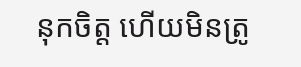នុកចិត្ត ហើយមិនត្រូ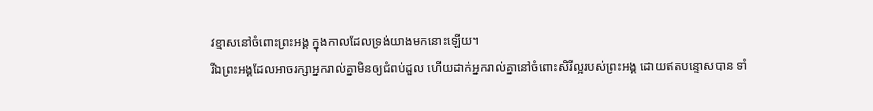វខ្មាសនៅចំពោះព្រះអង្គ ក្នុងកាលដែលទ្រង់យាងមកនោះឡើយ។
រីឯព្រះអង្គដែលអាចរក្សាអ្នករាល់គ្នាមិនឲ្យជំពប់ដួល ហើយដាក់អ្នករាល់គ្នានៅចំពោះសិរីល្អរបស់ព្រះអង្គ ដោយឥតបន្ទោសបាន ទាំ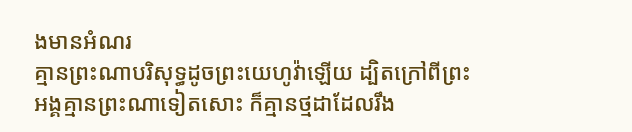ងមានអំណរ
គ្មានព្រះណាបរិសុទ្ធដូចព្រះយេហូវ៉ាឡើយ ដ្បិតក្រៅពីព្រះអង្គគ្មានព្រះណាទៀតសោះ ក៏គ្មានថ្មដាដែលរឹង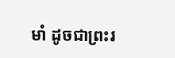មាំ ដូចជាព្រះរ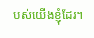បស់យើងខ្ញុំដែរ។